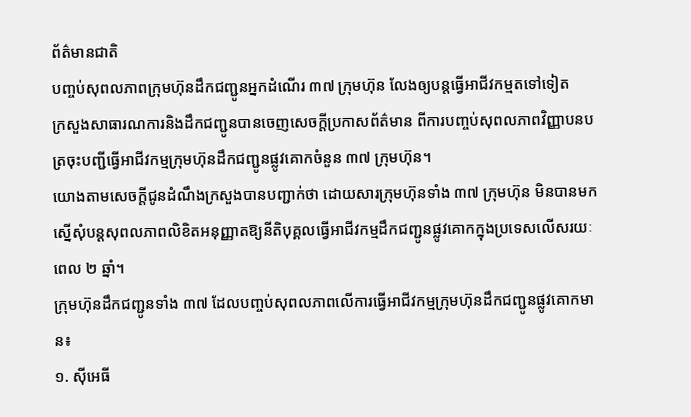ព័ត៌មានជាតិ
បញ្ចប់សុពលភាពក្រុមហ៊ុនដឹកជញ្ជូនអ្នកដំណើរ ៣៧ ក្រុមហ៊ុន លែងឲ្យបន្តធ្វើអាជីវកម្មតទៅទៀត
ក្រសួងសាធារណការនិងដឹកជញ្ជូនបានចេញសេចក្តីប្រកាសព័ត៌មាន ពីការបញ្ចប់សុពលភាពវិញ្ញាបនបត្រចុះបញ្ជីធ្វើអាជីវកម្មក្រុមហ៊ុនដឹកជញ្ជូនផ្លូវគោកចំនួន ៣៧ ក្រុមហ៊ុន។
យោងតាមសេចក្តីជូនដំណឹងក្រសួងបានបញ្ជាក់ថា ដោយសារក្រុមហ៊ុនទាំង ៣៧ ក្រុមហ៊ុន មិនបានមកស្នើសុំបន្តសុពលភាពលិខិតអនុញ្ញាតឱ្យនីតិបុគ្គលធ្វើអាជីវកម្មដឹកជញ្ជូនផ្លូវគោកក្នុងប្រទេសលើសរយៈពេល ២ ឆ្នាំ។
ក្រុមហ៊ុនដឹកជញ្ជូនទាំង ៣៧ ដែលបញ្ចប់សុពលភាពលើការធ្វើអាជីវកម្មក្រុមហ៊ុនដឹកជញ្ជូនផ្លូវគោកមាន៖
១. ស៊ីអេធី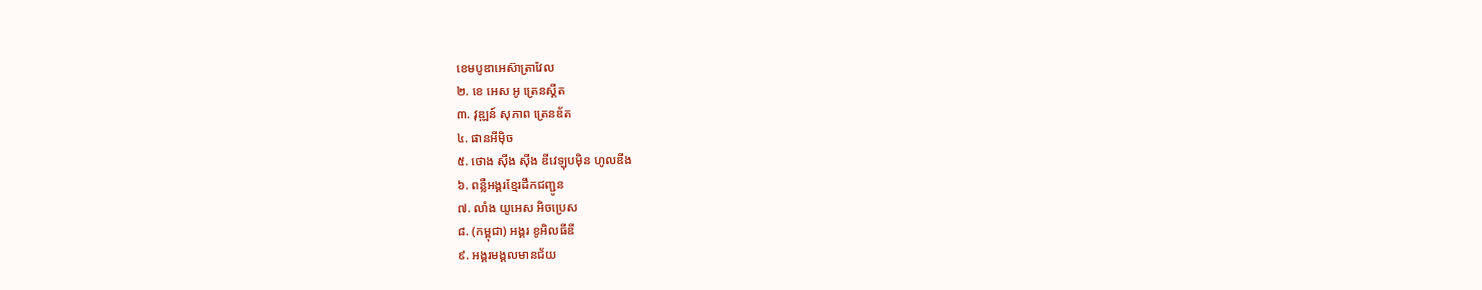ខេមបូឌាអេស៊ាត្រាវែល
២. ខេ អេស អូ ត្រេនស្គីត
៣. វុឌ្ឍន៍ សុភាព ត្រេនឌ័ត
៤. ផានអីម៉ិច
៥. ថោង ស៊ីង ស៊ីង ឌីវេឡុបម៉ិន ហូលឌីង
៦. ពន្លឺអង្គរខ្មែរដឹកជញ្ជូន
៧. លាំង យូអេស អិចប្រេស
៨. (កម្ពុជា) អង្គរ ខូអិលធីឌី
៩. អង្គរមង្គលមានជ័យ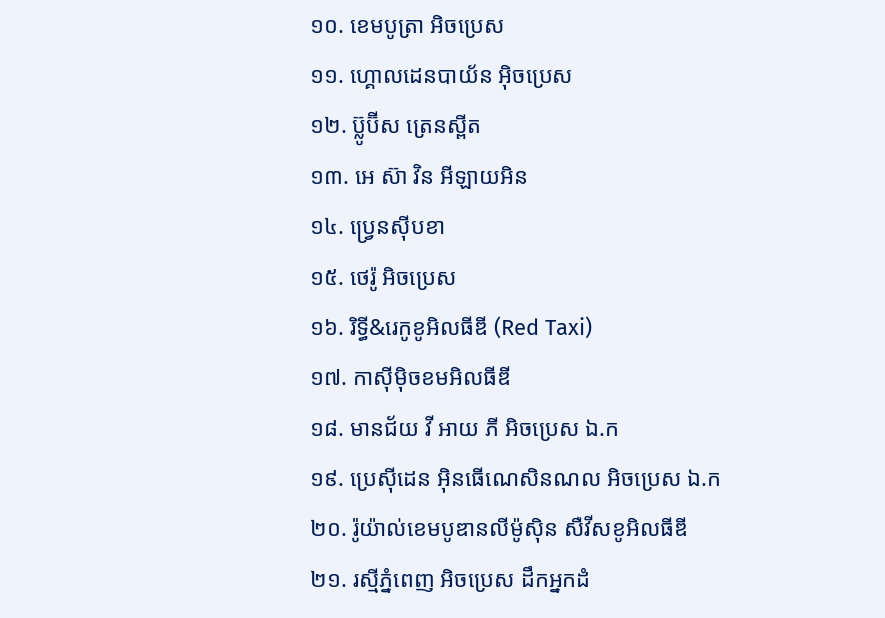១០. ខេមបូត្រា អិចប្រេស
១១. ហ្គោលដេនបាយ័ន អ៊ិចប្រេស
១២. ប៊្លូប៊ីស ត្រេនស្ពីត
១៣. អេ ស៊ា វិន អីឡាយអិន
១៤. ប្រ្វេនស៊ីបខា
១៥. ថេរ៉ូ អិចប្រេស
១៦. រិទ្ធី&រេកូខូអិលធីឌី (Red Taxi)
១៧. កាស៊ីម៉ិចខមអិលធីឌី
១៨. មានជ័យ វី អាយ ភី អិចប្រេស ឯ.ក
១៩. ប្រេស៊ីដេន អ៊ិនធើណេសិនណល អិចប្រេស ឯ.ក
២០. រ៉ូយ៉ាល់ខេមបូឌានលីម៉ូស៊ិន សឺវីសខូអិលធីឌី
២១. រស្មីភ្នំពេញ អិចប្រេស ដឹកអ្នកដំ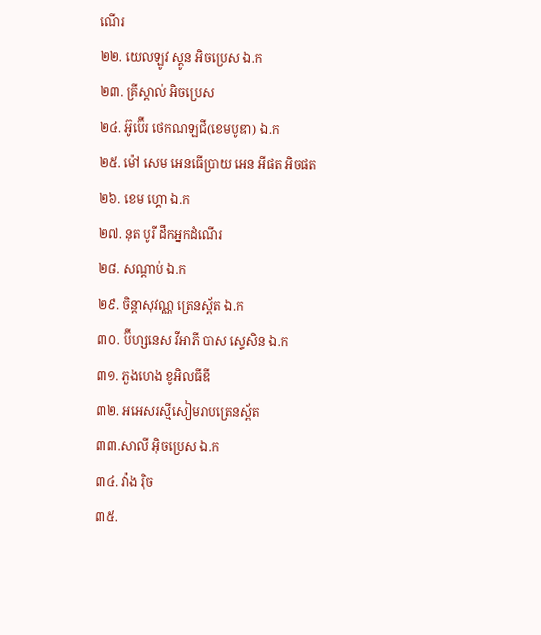ណើរ
២២. យេលឡូវ ស្តូន អិចប្រេស ឯ.ក
២៣. គ្រីស្តាល់ អិចប្រេស
២៤. អ៊ូប៊ើរ ថេកណឡជី(ខេមបូឌា) ឯ.ក
២៥. ម៉ៅ សេម អេនធើប្រាយ អេន អីផត អិចផត
២៦. ខេម ហ្គោ ឯ.ក
២៧. នុត បូរី ដឹកអ្នកដំណើរ
២៨. សណ្តាប់ ឯ.ក
២៩. ចិន្តាសុវណ្ណ ត្រេនស្ព័ត ឯ.ក
៣០. ប៊ីហ្សនេស វីអាភី បាស ស្ទេសិន ឯ.ក
៣១. ភួងហេង ខូអិលធីឌី
៣២. អអេសរស្មីសៀមរាបត្រេនស្ព័ត
៣៣.សាលី អ៊ិចប្រេស ឯ.ក
៣៤. វ៉ាង រ៉ិច
៣៥.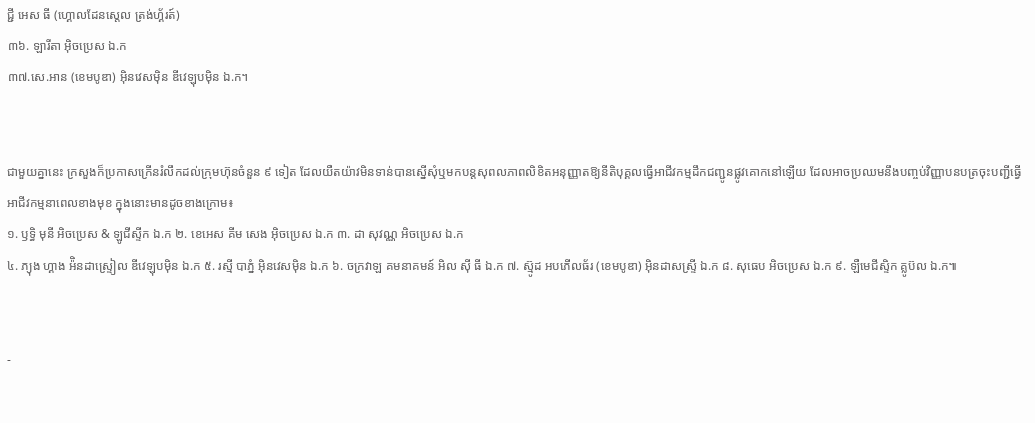ជ្ជី អេស ធី (ហ្គោលដែនស្តេល ត្រង់ហ្គ័រត៍)
៣៦. ឡារីតា អ៊ិចប្រេស ឯ.ក
៣៧.សេ.អាន (ខេមបូឌា) អ៊ិនវេសម៉ិន ឌីវេឡុបម៉ិន ឯ.ក។


ជាមួយគ្នានេះ ក្រសួងក៏ប្រកាសក្រើនរំលឹកដល់ក្រុមហ៊ុនចំនួន ៩ ទៀត ដែលយឺតយ៉ាវមិនទាន់បានស្នើសុំឬមកបន្តសុពលភាពលិខិតអនុញ្ញាតឱ្យនីតិបុគ្គលធ្វើអាជីវកម្មដឹកជញ្ជូនផ្លូវគោកនៅឡើយ ដែលអាចប្រឈមនឹងបញ្ចប់វិញ្ញាបនបត្រចុះបញ្ជីធ្វើអាជីវកម្មនាពេលខាងមុខ ក្នុងនោះមានដូចខាងក្រោម៖
១. ឫទ្ធិ មុនី អិចប្រេស & ឡូជីស្ទីក ឯ.ក ២. ខេអេស គីម សេង អ៊ិចប្រេស ឯ.ក ៣. ដា សុវណ្ណ អិចប្រេស ឯ.ក
៤. ភ្យុង ហ្គាង អ៉ិនដាស្រ្ទៀល ឌីវេឡុបម៉ិន ឯ.ក ៥. រស្មី បាភ្នំ អ៊ិនវេសម៉ិន ឯ.ក ៦. ចក្រវាឡ គមនាគមន៍ អិល ស៊ី ធី ឯ.ក ៧. ស៊្មូដ អបភើលធ័រ (ខេមបូឌា) អ៊ិនដាសស្រ្ទី ឯ.ក ៨. សុធេប អិចប្រេស ឯ.ក ៩. ឡឺមេជីស្ទិក គ្លូប៊ល ឯ.ក៕


-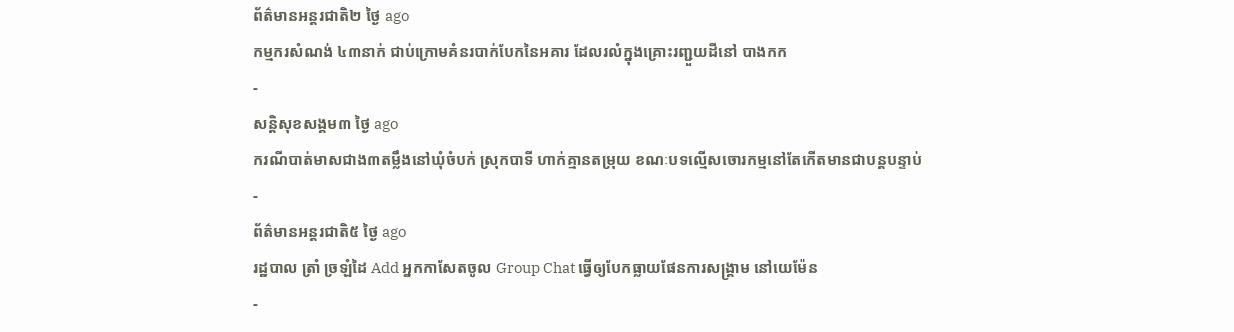ព័ត៌មានអន្ដរជាតិ២ ថ្ងៃ ago
កម្មករសំណង់ ៤៣នាក់ ជាប់ក្រោមគំនរបាក់បែកនៃអគារ ដែលរលំក្នុងគ្រោះរញ្ជួយដីនៅ បាងកក
-
សន្តិសុខសង្គម៣ ថ្ងៃ ago
ករណីបាត់មាសជាង៣តម្លឹងនៅឃុំចំបក់ ស្រុកបាទី ហាក់គ្មានតម្រុយ ខណៈបទល្មើសចោរកម្មនៅតែកើតមានជាបន្តបន្ទាប់
-
ព័ត៌មានអន្ដរជាតិ៥ ថ្ងៃ ago
រដ្ឋបាល ត្រាំ ច្រឡំដៃ Add អ្នកកាសែតចូល Group Chat ធ្វើឲ្យបែកធ្លាយផែនការសង្គ្រាម នៅយេម៉ែន
-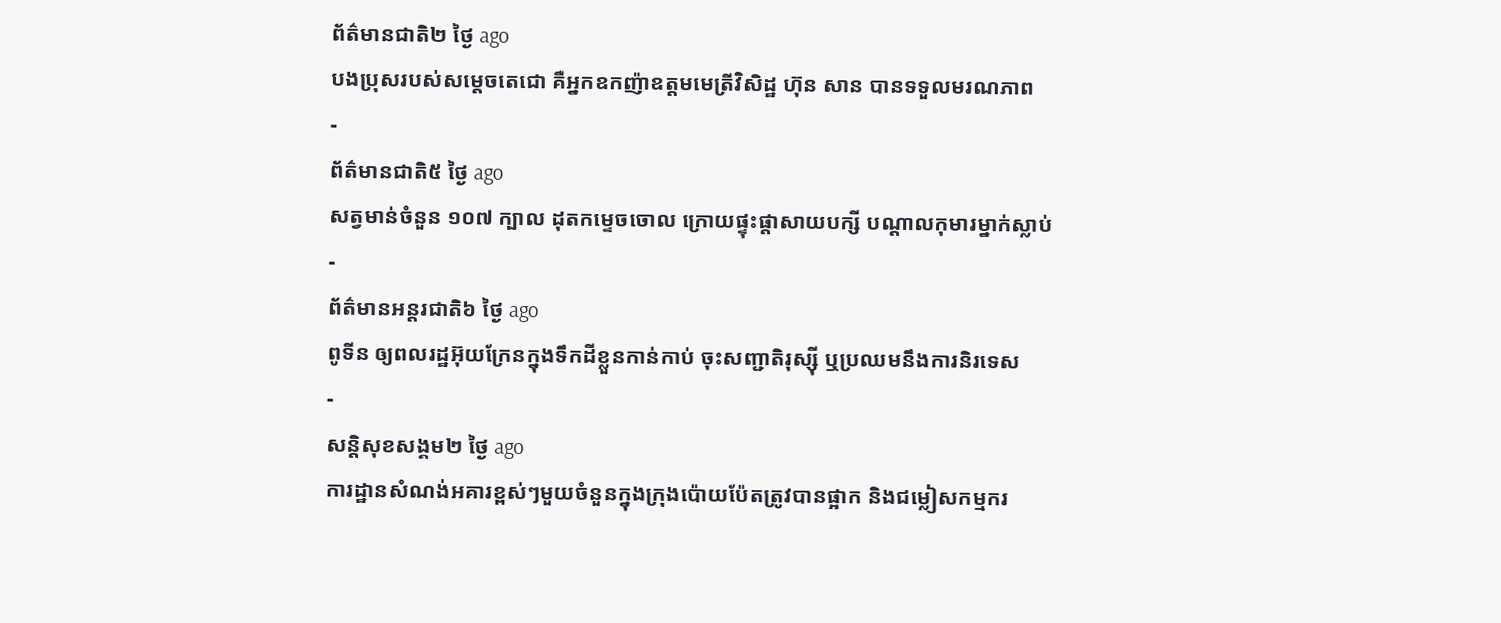ព័ត៌មានជាតិ២ ថ្ងៃ ago
បងប្រុសរបស់សម្ដេចតេជោ គឺអ្នកឧកញ៉ាឧត្តមមេត្រីវិសិដ្ឋ ហ៊ុន សាន បានទទួលមរណភាព
-
ព័ត៌មានជាតិ៥ ថ្ងៃ ago
សត្វមាន់ចំនួន ១០៧ ក្បាល ដុតកម្ទេចចោល ក្រោយផ្ទុះផ្ដាសាយបក្សី បណ្តាលកុមារម្នាក់ស្លាប់
-
ព័ត៌មានអន្ដរជាតិ៦ ថ្ងៃ ago
ពូទីន ឲ្យពលរដ្ឋអ៊ុយក្រែនក្នុងទឹកដីខ្លួនកាន់កាប់ ចុះសញ្ជាតិរុស្ស៊ី ឬប្រឈមនឹងការនិរទេស
-
សន្តិសុខសង្គម២ ថ្ងៃ ago
ការដ្ឋានសំណង់អគារខ្ពស់ៗមួយចំនួនក្នុងក្រុងប៉ោយប៉ែតត្រូវបានផ្អាក និងជម្លៀសកម្មករ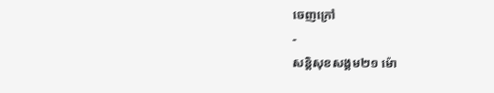ចេញក្រៅ
-
សន្តិសុខសង្គម២១ ម៉ោ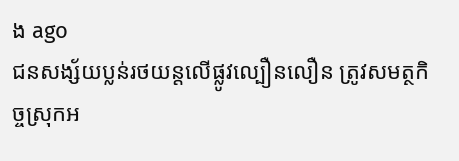ង ago
ជនសង្ស័យប្លន់រថយន្តលើផ្លូវល្បឿនលឿន ត្រូវសមត្ថកិច្ចស្រុកអ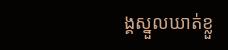ង្គស្នួលឃាត់ខ្លួ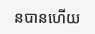នបានហើយ